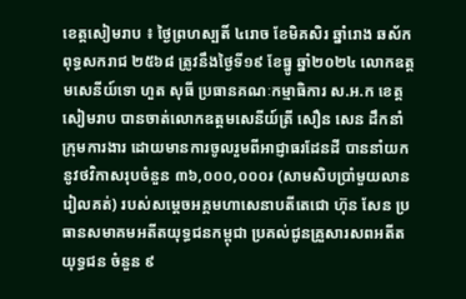ខេត្តសៀមរាប ៖ ថ្ងៃព្រហស្បតិ៍ ៤រោច ខែមិគសិរ ឆ្នាំរោង ឆស័ក ពុទ្ធសករាជ ២៥៦៨ ត្រូវនឹងថ្ងៃទី១៩ ខែធ្នូ ឆ្នាំ២០២៤ លោកឧត្ដមសេនីយ៍ទោ ហួត សុធី ប្រធានគណៈកម្មាធិការ ស.អ.ក ខេត្តសៀមរាប បានចាត់លោកឧត្តមសេនីយ៍ត្រី សឿន សេន ដឹកនាំក្រុមការងារ ដោយមានការចូលរួមពីអាជ្ញាធរដែនដី បាននាំយកនូវថវិកាសរុបចំនួន ៣៦,០០០,០០០៛ (សាមសិបប្រាំមួយលានរៀលគត់) របស់សម្តេចអគ្គមហាសេនាបតីតេជោ ហ៊ុន សែន ប្រធានសមាគមអតីតយុទ្ធជនកម្ពុជា ប្រគល់ជូនគ្រួសារសពអតីតយុទ្ធជន ចំនួន ៩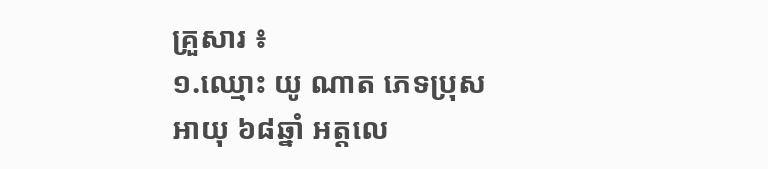គ្រួសារ ៖
១.ឈ្មោះ យូ ណាត ភេទប្រុស អាយុ ៦៨ឆ្នាំ អត្តលេ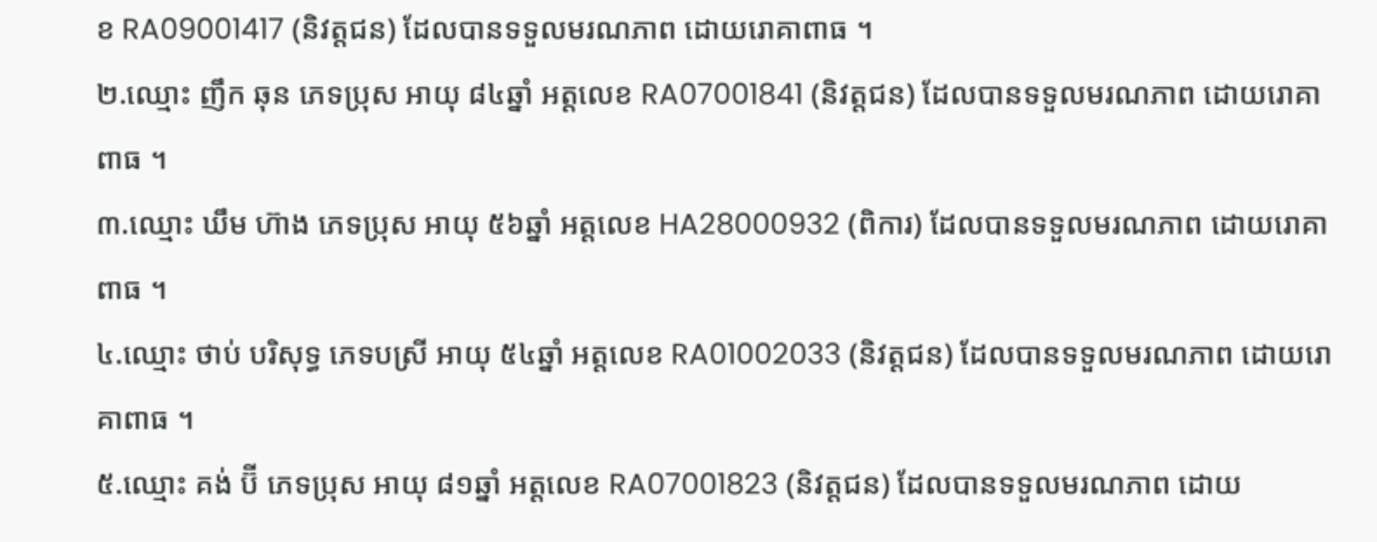ខ RA09001417 (និវត្តជន) ដែលបានទទួលមរណភាព ដោយរោគាពាធ ។
២.ឈ្មោះ ញឹក ឆុន ភេទប្រុស អាយុ ៨៤ឆ្នាំ អត្តលេខ RA07001841 (និវត្តជន) ដែលបានទទួលមរណភាព ដោយរោគាពាធ ។
៣.ឈ្មោះ ឃឹម ហ៊ាង ភេទប្រុស អាយុ ៥៦ឆ្នាំ អត្តលេខ HA28000932 (ពិការ) ដែលបានទទួលមរណភាព ដោយរោគាពាធ ។
៤.ឈ្មោះ ថាប់ បរិសុទ្ធ ភេទបស្រី អាយុ ៥៤ឆ្នាំ អត្តលេខ RA01002033 (និវត្តជន) ដែលបានទទួលមរណភាព ដោយរោគាពាធ ។
៥.ឈ្មោះ គង់ ប៊ី ភេទប្រុស អាយុ ៨១ឆ្នាំ អត្តលេខ RA07001823 (និវត្តជន) ដែលបានទទួលមរណភាព ដោយ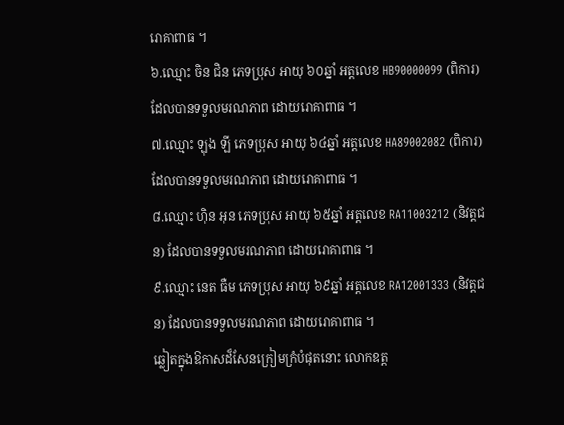រោគាពាធ ។
៦.ឈ្មោះ ចិន ជិន ភេទប្រុស អាយុ ៦០ឆ្នាំ អត្តលេខ HB90000099 (ពិការ) ដែលបានទទួលមរណភាព ដោយរោគាពាធ ។
៧.ឈ្មោះ ឡុង ឡី ភេទប្រុស អាយុ ៦៤ឆ្នាំ អត្តលេខ HA89002082 (ពិការ) ដែលបានទទួលមរណភាព ដោយរោគាពាធ ។
៨.ឈ្មោះ ហ៊ិន អុន ភេទប្រុស អាយុ ៦៥ឆ្នាំ អត្តលេខ RA11003212 (និវត្តជន) ដែលបានទទួលមរណភាព ដោយរោគាពាធ ។
៩.ឈ្មោះ នេត ធឺម ភេទប្រុស អាយុ ៦៩ឆ្នាំ អត្តលេខ RA12001333 (និវត្តជន) ដែលបានទទួលមរណភាព ដោយរោគាពាធ ។
ឆ្លៀតក្នុងឱកាសដ៏សែនក្រៀមក្រំបំផុតនោះ លោកឧត្ត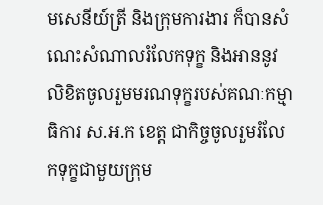មសេនីយ៍ត្រី និងក្រុមការងារ ក៏បានសំណេះសំណាលរំលែកទុក្ខ និងអាននូវលិខិតចូលរួមមរណទុក្ខរបស់គណៈកម្មាធិការ ស.អ.ក ខេត្ត ជាកិច្ចចូលរួមរំលែកទុក្ខជាមួយក្រុម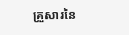គ្រួសារនៃ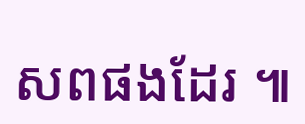សពផងដែរ ៕